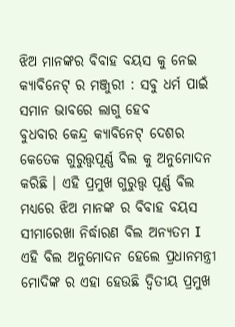ଝିଅ ମାନଙ୍କର ବିବାହ ବୟସ କୁ ନେଇ କ୍ୟାବିନେଟ୍ ର ମଞ୍ଜୁରୀ : ସବୁ ଧର୍ମ ପାଇଁ ସମାନ ଭାବରେ ଲାଗୁ ହେବ
ବୁଧବାର କେନ୍ଦ୍ର କ୍ୟାବିନେଟ୍ ଦେଶର କେତେକ ଗୁରୁତ୍ତ୍ୱପୂର୍ଣ୍ଣ ବିଲ କୁ ଅନୁମୋଦନ କରିଛି । ଏହି ପ୍ରମୁଖ ଗୁରୁତ୍ତ୍ଵ ପୂର୍ଣ୍ଣ ବିଲ ମଧ୍ୟରେ ଝିଅ ମାନଙ୍କ ର ବିବାହ ବୟସ ସୀମାରେଖା ନିର୍ଦ୍ଧାରଣ ବିଲ ଅନ୍ୟତମ I ଏହି ବିଲ ଅନୁମୋଦନ ହେଲେ ପ୍ରଧାନମନ୍ତ୍ରୀ ମୋଦିଙ୍କ ର ଏହା ହେଉଛି ଦ୍ୱିତୀୟ ପ୍ରମୁଖ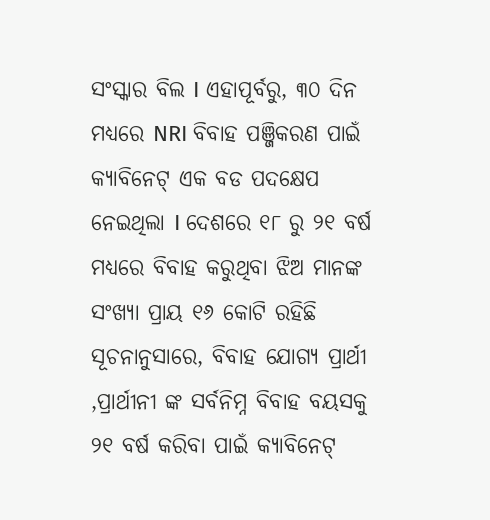ସଂସ୍କାର ବିଲ I ଏହାପୂର୍ବରୁ, ୩୦ ଦିନ ମଧ୍ୟରେ NRI ବିବାହ ପଞ୍ଜିକରଣ ପାଇଁ କ୍ୟାବିନେଟ୍ ଏକ ବଡ ପଦକ୍ଷେପ ନେଇଥିଲା I ଦେଶରେ ୧୮ ରୁ ୨୧ ବର୍ଷ ମଧ୍ୟରେ ବିବାହ କରୁଥିବା ଝିଅ ମାନଙ୍କ ସଂଖ୍ୟା ପ୍ରାୟ ୧୬ କୋଟି ରହିଛି
ସୂଚନାନୁସାରେ, ବିବାହ ଯୋଗ୍ୟ ପ୍ରାର୍ଥୀ ,ପ୍ରାର୍ଥୀନୀ ଙ୍କ ସର୍ବନିମ୍ନ ବିବାହ ବୟସକୁ ୨୧ ବର୍ଷ କରିବା ପାଇଁ କ୍ୟାବିନେଟ୍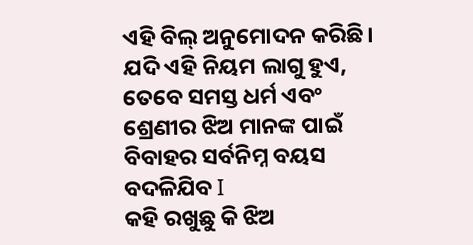ଏହି ବିଲ୍ ଅନୁମୋଦନ କରିଛି। ଯଦି ଏହି ନିୟମ ଲାଗୁ ହୁଏ, ତେବେ ସମସ୍ତ ଧର୍ମ ଏବଂ ଶ୍ରେଣୀର ଝିଅ ମାନଙ୍କ ପାଇଁ ବିବାହର ସର୍ବନିମ୍ନ ବୟସ ବଦଳିଯିବ I
କହି ରଖୁଛୁ କି ଝିଅ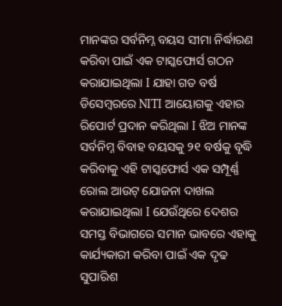ମାନଙ୍କର ସର୍ବନିମ୍ନ ବୟସ ସୀମା ନିର୍ଦ୍ଧାରଣ କରିବା ପାଇଁ ଏକ ଟାସ୍କଫୋର୍ସ ଗଠନ କରାଯାଇଥିଲା I ଯାହା ଗତ ବର୍ଷ ଡିସେମ୍ବରରେ NITI ଆୟୋଗକୁ ଏହାର ରିପୋର୍ଟ ପ୍ରଦାନ କରିଥିଲା I ଝିଅ ମାନଙ୍କ ସର୍ବନିମ୍ନ ବିବାହ ବୟସକୁ ୨୧ ବର୍ଷକୁ ବୃଦ୍ଧି କରିବାକୁ ଏହି ଟାସ୍କଫୋର୍ସ ଏକ ସମ୍ପୂର୍ଣ୍ଣ ରୋଲ ଆଉଟ୍ ଯୋଜନା ଦାଖଲ କରାଯାଇଥିଲା I ଯେଉଁଥିରେ ଦେଶର ସମସ୍ତ ବିଭାଗରେ ସମାନ ଭାବରେ ଏହାକୁ କାର୍ଯ୍ୟକାରୀ କରିବା ପାଇଁ ଏକ ଦୃଢ ସୁପାରିଶ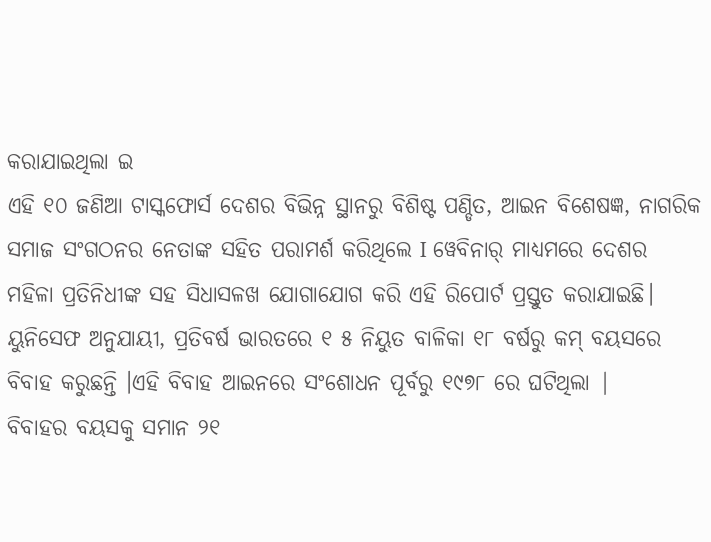କରାଯାଇଥିଲା ଇ
ଏହି ୧୦ ଜଣିଆ ଟାସ୍କଫୋର୍ସ ଦେଶର ବିଭିନ୍ନ ସ୍ଥାନରୁ ବିଶିଷ୍ଟ ପଣ୍ଡିତ, ଆଇନ ବିଶେଷଜ୍ଞ, ନାଗରିକ ସମାଜ ସଂଗଠନର ନେତାଙ୍କ ସହିତ ପରାମର୍ଶ କରିଥିଲେ I ୱେବିନାର୍ ମାଧ୍ୟମରେ ଦେଶର ମହିଳା ପ୍ରତିନିଧୀଙ୍କ ସହ ସିଧାସଳଖ ଯୋଗାଯୋଗ କରି ଏହି ରିପୋର୍ଟ ପ୍ରସ୍ତୁତ କରାଯାଇଛି। ୟୁନିସେଫ ଅନୁଯାୟୀ, ପ୍ରତିବର୍ଷ ଭାରତରେ ୧ ୫ ନିୟୁତ ବାଳିକା ୧୮ ବର୍ଷରୁ କମ୍ ବୟସରେ ବିବାହ କରୁଛନ୍ତି ।ଏହି ବିବାହ ଆଇନରେ ସଂଶୋଧନ ପୂର୍ବରୁ ୧୯୭୮ ରେ ଘଟିଥିଲା |
ବିବାହର ବୟସକୁ ସମାନ ୨୧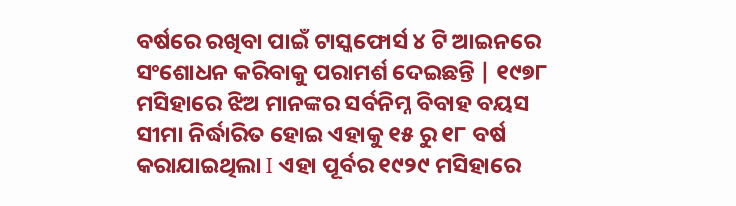ବର୍ଷରେ ରଖିବା ପାଇଁ ଟାସ୍କଫୋର୍ସ ୪ ଟି ଆଇନରେ ସଂଶୋଧନ କରିବାକୁ ପରାମର୍ଶ ଦେଇଛନ୍ତି | ୧୯୭୮ ମସିହାରେ ଝିଅ ମାନଙ୍କର ସର୍ବନିମ୍ନ ବିବାହ ବୟସ ସୀମା ନିର୍ଦ୍ଧାରିତ ହୋଇ ଏହାକୁ ୧୫ ରୁ ୧୮ ବର୍ଷ କରାଯାଇଥିଲା I ଏହା ପୂର୍ବର ୧୯୨୯ ମସିହାରେ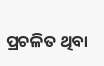ପ୍ରଚଳିତ ଥିବା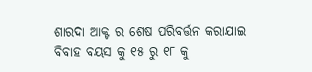ଶାରଦା ଆକ୍ଟ ର ଶେଷ ପରିବର୍ତ୍ତନ କରାଯାଇ ବିବାହ ବୟସ କୁ ୧୫ ରୁ ୧୮ କୁ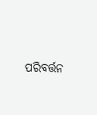ପରିବର୍ତ୍ତନ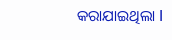କରାଯାଇଥିଲା I